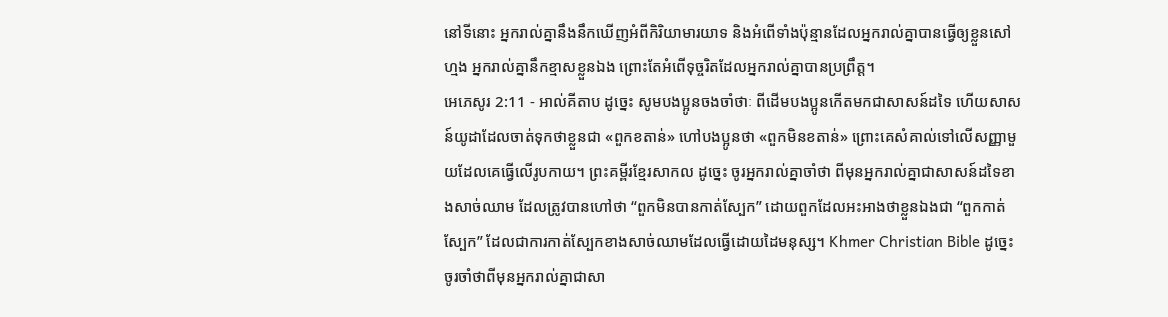នៅទីនោះ អ្នករាល់គ្នានឹងនឹកឃើញអំពីកិរិយាមារយាទ និងអំពើទាំងប៉ុន្មានដែលអ្នករាល់គ្នាបានធ្វើឲ្យខ្លួនសៅហ្មង អ្នករាល់គ្នានឹកខ្មាសខ្លួនឯង ព្រោះតែអំពើទុច្ចរិតដែលអ្នករាល់គ្នាបានប្រព្រឹត្ត។
អេភេសូរ 2:11 - អាល់គីតាប ដូច្នេះ សូមបងប្អូនចងចាំថាៈ ពីដើមបងប្អូនកើតមកជាសាសន៍ដទៃ ហើយសាសន៍យូដាដែលចាត់ទុកថាខ្លួនជា «ពួកខតាន់» ហៅបងប្អូនថា «ពួកមិនខតាន់» ព្រោះគេសំគាល់ទៅលើសញ្ញាមួយដែលគេធ្វើលើរូបកាយ។ ព្រះគម្ពីរខ្មែរសាកល ដូច្នេះ ចូរអ្នករាល់គ្នាចាំថា ពីមុនអ្នករាល់គ្នាជាសាសន៍ដទៃខាងសាច់ឈាម ដែលត្រូវបានហៅថា “ពួកមិនបានកាត់ស្បែក” ដោយពួកដែលអះអាងថាខ្លួនឯងជា “ពួកកាត់ស្បែក” ដែលជាការកាត់ស្បែកខាងសាច់ឈាមដែលធ្វើដោយដៃមនុស្ស។ Khmer Christian Bible ដូច្នេះ ចូរចាំថាពីមុនអ្នករាល់គ្នាជាសា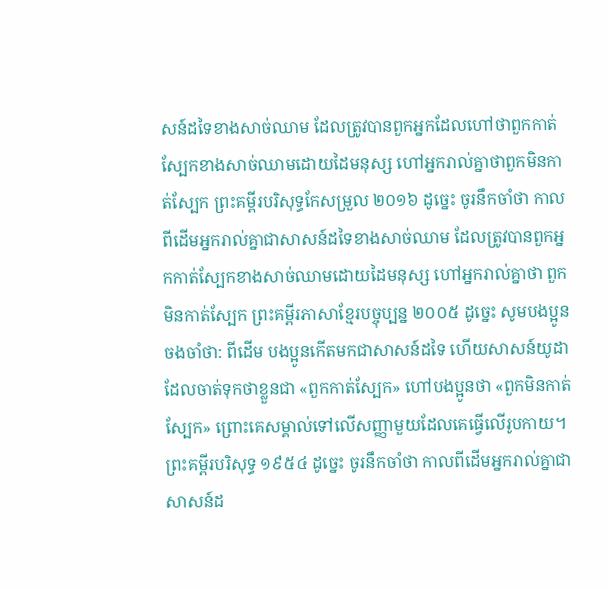សន៍ដទៃខាងសាច់ឈាម ដែលត្រូវបានពួកអ្នកដែលហៅថាពួកកាត់ស្បែកខាងសាច់ឈាមដោយដៃមនុស្ស ហៅអ្នករាល់គ្នាថាពួកមិនកាត់ស្បែក ព្រះគម្ពីរបរិសុទ្ធកែសម្រួល ២០១៦ ដូច្នេះ ចូរនឹកចាំថា កាលពីដើមអ្នករាល់គ្នាជាសាសន៍ដទៃខាងសាច់ឈាម ដែលត្រូវបានពួកអ្នកកាត់ស្បែកខាងសាច់ឈាមដោយដៃមនុស្ស ហៅអ្នករាល់គ្នាថា ពួកមិនកាត់ស្បែក ព្រះគម្ពីរភាសាខ្មែរបច្ចុប្បន្ន ២០០៥ ដូច្នេះ សូមបងប្អូនចងចាំថា: ពីដើម បងប្អូនកើតមកជាសាសន៍ដទៃ ហើយសាសន៍យូដាដែលចាត់ទុកថាខ្លួនជា «ពួកកាត់ស្បែក» ហៅបងប្អូនថា «ពួកមិនកាត់ស្បែក» ព្រោះគេសម្គាល់ទៅលើសញ្ញាមួយដែលគេធ្វើលើរូបកាយ។ ព្រះគម្ពីរបរិសុទ្ធ ១៩៥៤ ដូច្នេះ ចូរនឹកចាំថា កាលពីដើមអ្នករាល់គ្នាជាសាសន៍ដ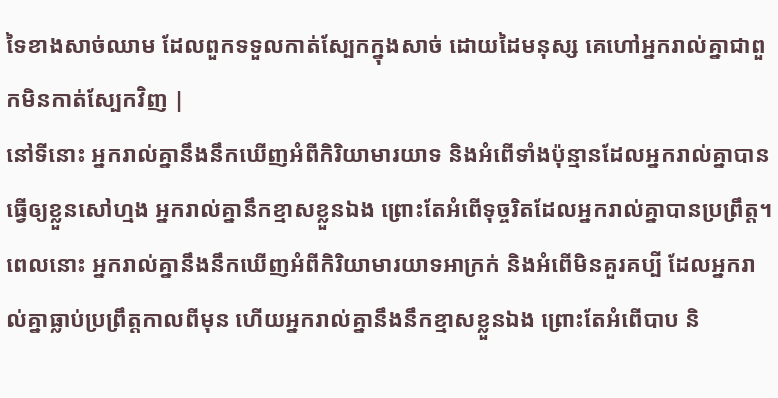ទៃខាងសាច់ឈាម ដែលពួកទទួលកាត់ស្បែកក្នុងសាច់ ដោយដៃមនុស្ស គេហៅអ្នករាល់គ្នាជាពួកមិនកាត់ស្បែកវិញ |
នៅទីនោះ អ្នករាល់គ្នានឹងនឹកឃើញអំពីកិរិយាមារយាទ និងអំពើទាំងប៉ុន្មានដែលអ្នករាល់គ្នាបានធ្វើឲ្យខ្លួនសៅហ្មង អ្នករាល់គ្នានឹកខ្មាសខ្លួនឯង ព្រោះតែអំពើទុច្ចរិតដែលអ្នករាល់គ្នាបានប្រព្រឹត្ត។
ពេលនោះ អ្នករាល់គ្នានឹងនឹកឃើញអំពីកិរិយាមារយាទអាក្រក់ និងអំពើមិនគួរគប្បី ដែលអ្នករាល់គ្នាធ្លាប់ប្រព្រឹត្តកាលពីមុន ហើយអ្នករាល់គ្នានឹងនឹកខ្មាសខ្លួនឯង ព្រោះតែអំពើបាប និ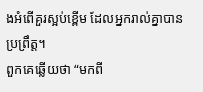ងអំពើគួរស្អប់ខ្ពើម ដែលអ្នករាល់គ្នាបានប្រព្រឹត្ត។
ពួកគេឆ្លើយថា “មកពី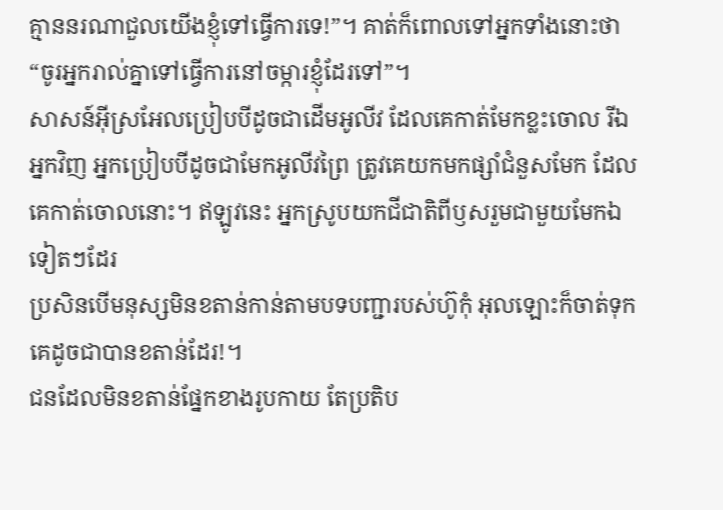គ្មាននរណាជួលយើងខ្ញុំទៅធ្វើការទេ!”។ គាត់ក៏ពោលទៅអ្នកទាំងនោះថា “ចូរអ្នករាល់គ្នាទៅធ្វើការនៅចម្ការខ្ញុំដែរទៅ”។
សាសន៍អ៊ីស្រអែលប្រៀបបីដូចជាដើមអូលីវ ដែលគេកាត់មែកខ្លះចោល រីឯអ្នកវិញ អ្នកប្រៀបបីដូចជាមែកអូលីវព្រៃ ត្រូវគេយកមកផ្សាំជំនួសមែក ដែលគេកាត់ចោលនោះ។ ឥឡូវនេះ អ្នកស្រូបយកជីជាតិពីឫសរួមជាមួយមែកឯទៀតៗដែរ
ប្រសិនបើមនុស្សមិនខតាន់កាន់តាមបទបញ្ជារបស់ហ៊ូកុំ អុលឡោះក៏ចាត់ទុកគេដូចជាបានខតាន់ដែរ!។
ជនដែលមិនខតាន់ផ្នែកខាងរូបកាយ តែប្រតិប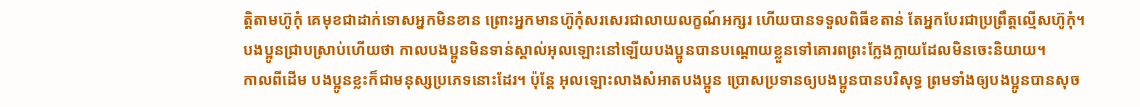ត្ដិតាមហ៊ូកុំ គេមុខជាដាក់ទោសអ្នកមិនខាន ព្រោះអ្នកមានហ៊ូកុំសរសេរជាលាយលក្ខណ៍អក្សរ ហើយបានទទួលពិធីខតាន់ តែអ្នកបែរជាប្រព្រឹត្ដល្មើសហ៊ូកុំ។
បងប្អូនជ្រាបស្រាប់ហើយថា កាលបងប្អូនមិនទាន់ស្គាល់អុលឡោះនៅឡើយបងប្អូនបានបណ្ដោយខ្លួនទៅគោរពព្រះក្លែងក្លាយដែលមិនចេះនិយាយ។
កាលពីដើម បងប្អូនខ្លះក៏ជាមនុស្សប្រភេទនោះដែរ។ ប៉ុន្ដែ អុលឡោះលាងសំអាតបងប្អូន ប្រោសប្រទានឲ្យបងប្អូនបានបរិសុទ្ធ ព្រមទាំងឲ្យបងប្អូនបានសុច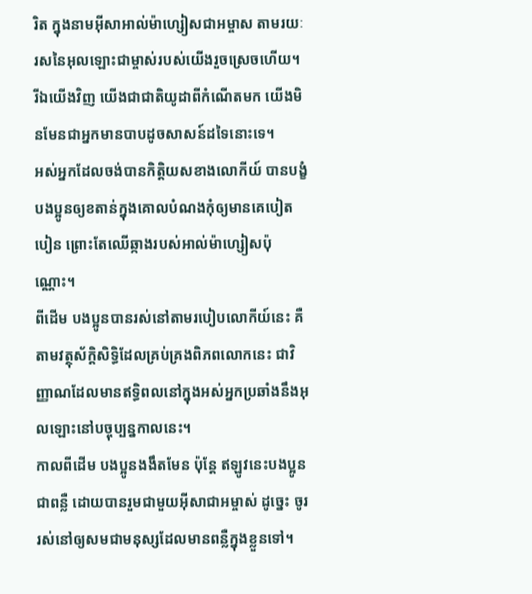រិត ក្នុងនាមអ៊ីសាអាល់ម៉ាហ្សៀសជាអម្ចាស តាមរយៈរសនៃអុលឡោះជាម្ចាស់របស់យើងរួចស្រេចហើយ។
រីឯយើងវិញ យើងជាជាតិយូដាពីកំណើតមក យើងមិនមែនជាអ្នកមានបាបដូចសាសន៍ដទៃនោះទេ។
អស់អ្នកដែលចង់បានកិត្ដិយសខាងលោកីយ៍ បានបង្ខំបងប្អូនឲ្យខតាន់ក្នុងគោលបំណងកុំឲ្យមានគេបៀតបៀន ព្រោះតែឈើឆ្កាងរបស់អាល់ម៉ាហ្សៀសប៉ុណ្ណោះ។
ពីដើម បងប្អូនបានរស់នៅតាមរបៀបលោកីយ៍នេះ គឺតាមវត្ថុស័ក្តិសិទ្ធិដែលគ្រប់គ្រងពិភពលោកនេះ ជាវិញ្ញាណដែលមានឥទ្ធិពលនៅក្នុងអស់អ្នកប្រឆាំងនឹងអុលឡោះនៅបច្ចុប្បន្នកាលនេះ។
កាលពីដើម បងប្អូនងងឹតមែន ប៉ុន្ដែ ឥឡូវនេះបងប្អូនជាពន្លឺ ដោយបានរួមជាមួយអ៊ីសាជាអម្ចាស់ ដូច្នេះ ចូររស់នៅឲ្យសមជាមនុស្សដែលមានពន្លឺក្នុងខ្លួនទៅ។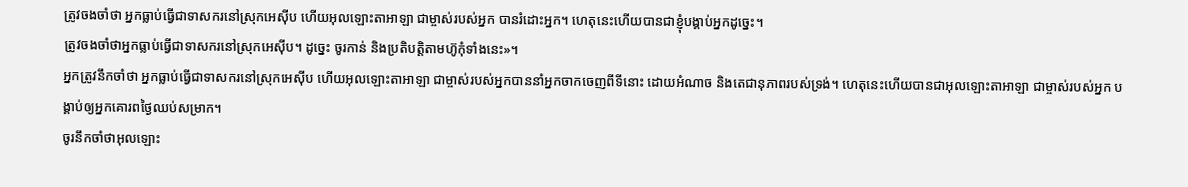ត្រូវចងចាំថា អ្នកធ្លាប់ធ្វើជាទាសករនៅស្រុកអេស៊ីប ហើយអុលឡោះតាអាឡា ជាម្ចាស់របស់អ្នក បានរំដោះអ្នក។ ហេតុនេះហើយបានជាខ្ញុំបង្គាប់អ្នកដូច្នេះ។
ត្រូវចងចាំថាអ្នកធ្លាប់ធ្វើជាទាសករនៅស្រុកអេស៊ីប។ ដូច្នេះ ចូរកាន់ និងប្រតិបត្តិតាមហ៊ូកុំទាំងនេះ»។
អ្នកត្រូវនឹកចាំថា អ្នកធ្លាប់ធ្វើជាទាសករនៅស្រុកអេស៊ីប ហើយអុលឡោះតាអាឡា ជាម្ចាស់របស់អ្នកបាននាំអ្នកចាកចេញពីទីនោះ ដោយអំណាច និងតេជានុភាពរបស់ទ្រង់។ ហេតុនេះហើយបានជាអុលឡោះតាអាឡា ជាម្ចាស់របស់អ្នក បង្គាប់ឲ្យអ្នកគោរពថ្ងៃឈប់សម្រាក។
ចូរនឹកចាំថាអុលឡោះ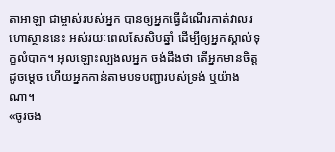តាអាឡា ជាម្ចាស់របស់អ្នក បានឲ្យអ្នកធ្វើដំណើរកាត់វាលរហោស្ថាននេះ អស់រយៈពេលសែសិបឆ្នាំ ដើម្បីឲ្យអ្នកស្គាល់ទុក្ខលំបាក។ អុលឡោះល្បងលអ្នក ចង់ដឹងថា តើអ្នកមានចិត្តដូចម្តេច ហើយអ្នកកាន់តាមបទបញ្ជារបស់ទ្រង់ ឬយ៉ាងណា។
«ចូរចង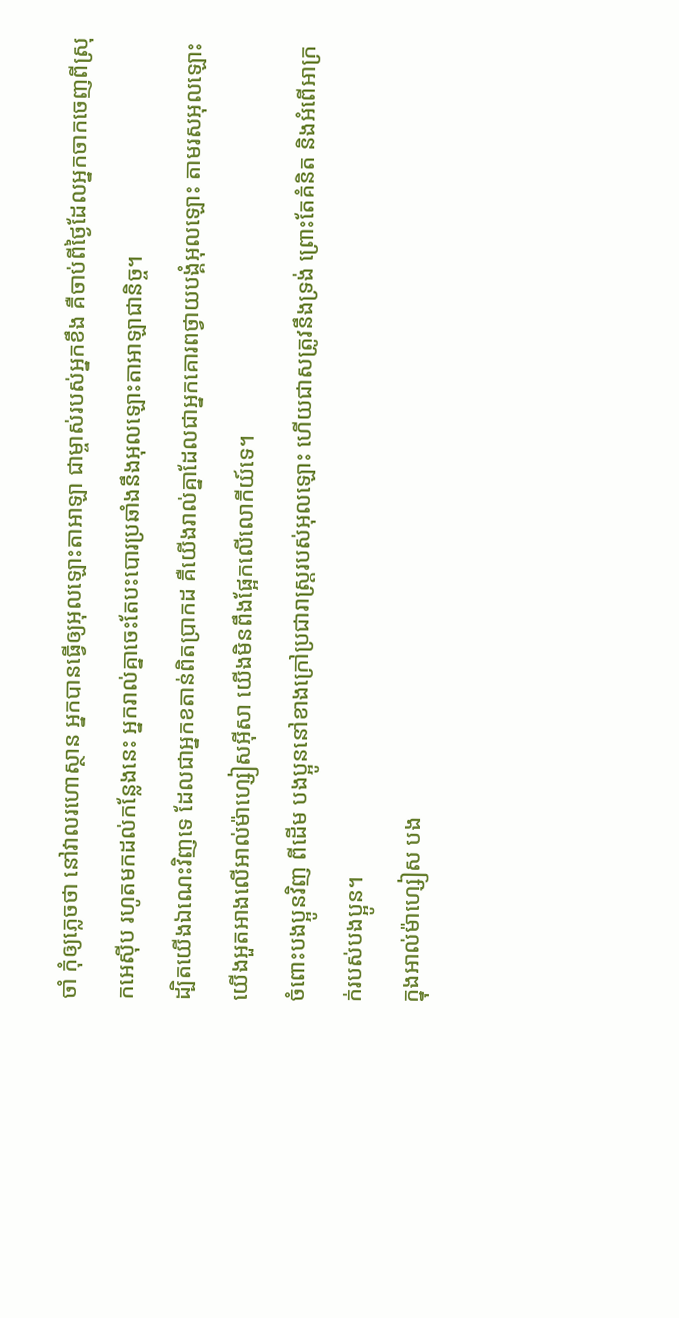ចាំ កុំឲ្យភ្លេចថា នៅវាលរហោស្ថាន អ្នកបានធ្វើឲ្យអុលឡោះតាអាឡា ជាម្ចាស់របស់អ្នកខឹង គឺចាប់ពីថ្ងៃដែលអ្នកចាកចេញពីស្រុកអេស៊ីប រហូតមកដល់កន្លែងនេះ អ្នករាល់គ្នាចេះតែបះបោរប្រឆាំងនឹងអុលឡោះតាអាឡាជានិច្ច។
ដ្បិតយើងឯណេះវិញទេ ដែលជាអ្នកខតាន់ពិតប្រាកដ គឺយើងរាល់គ្នាដែលជាអ្នកគោរពថ្វាយបង្គំអុលឡោះ តាមរសអុលឡោះ យើងអួតអាងលើអាល់ម៉ាហ្សៀសអ៊ីសា យើងមិនពឹងផ្អែកលើលោកីយ៍ទេ។
ចំពោះបងប្អូនវិញ ពីដើម បងប្អូននៅខាងក្រៅប្រជារាស្ដ្ររបស់អុលឡោះ ហើយជាសត្រូវនឹងទ្រង់ ព្រោះតែគំនិត និងអំពើអាក្រក់របស់បងប្អូន។
ក្នុងអាល់ម៉ាហ្សៀស បង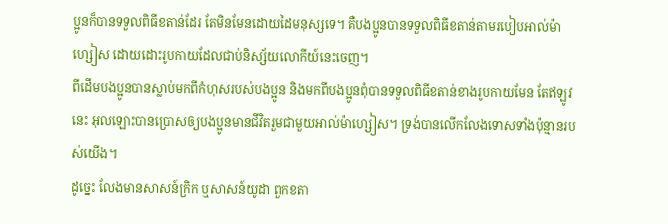ប្អូនក៏បានទទួលពិធីខតាន់ដែរ តែមិនមែនដោយដៃមនុស្សទេ។ គឺបងប្អូនបានទទួលពិធីខតាន់តាមរបៀបអាល់ម៉ាហ្សៀស ដោយដោះរូបកាយដែលជាប់និស្ស័យលោកីយ៍នេះចេញ។
ពីដើមបងប្អូនបានស្លាប់មកពីកំហុសរបស់បងប្អូន និងមកពីបងប្អូនពុំបានទទួលពិធីខតាន់ខាងរូបកាយមែន តែឥឡូវនេះ អុលឡោះបានប្រោសឲ្យបងប្អូនមានជីវិតរួមជាមួយអាល់ម៉ាហ្សៀស។ ទ្រង់បានលើកលែងទោសទាំងប៉ុន្មានរបស់យើង។
ដូច្នេះ លែងមានសាសន៍ក្រិក ឬសាសន៍យូដា ពួកខតា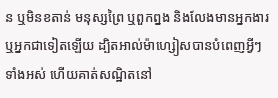ន ឬមិនខតាន់ មនុស្សព្រៃ ឬពួកព្នង និងលែងមានអ្នកងារ ឬអ្នកជាទៀតឡើយ ដ្បិតអាល់ម៉ាហ្សៀសបានបំពេញអ្វីៗទាំងអស់ ហើយគាត់សណ្ឋិតនៅ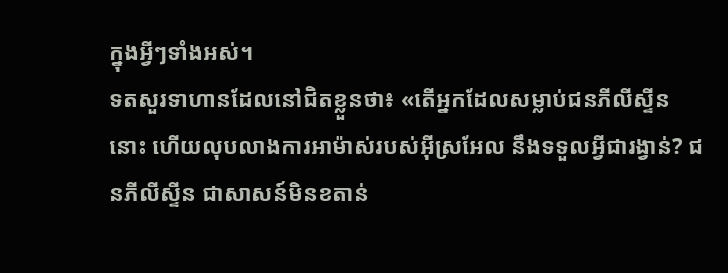ក្នុងអ្វីៗទាំងអស់។
ទតសួរទាហានដែលនៅជិតខ្លួនថា៖ «តើអ្នកដែលសម្លាប់ជនភីលីស្ទីននោះ ហើយលុបលាងការអាម៉ាស់របស់អ៊ីស្រអែល នឹងទទួលអ្វីជារង្វាន់? ជនភីលីស្ទីន ជាសាសន៍មិនខតាន់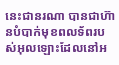នេះជានរណា បានជាហ៊ានបំបាក់មុខពលទ័ពរបស់អុលឡោះដែលនៅអ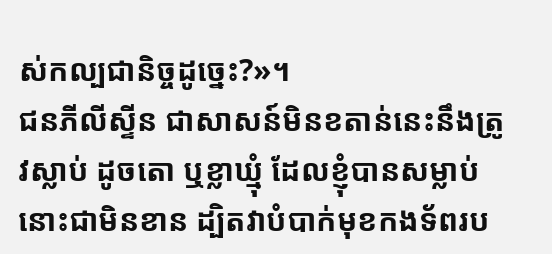ស់កល្បជានិច្ចដូច្នេះ?»។
ជនភីលីស្ទីន ជាសាសន៍មិនខតាន់នេះនឹងត្រូវស្លាប់ ដូចតោ ឬខ្លាឃ្មុំ ដែលខ្ញុំបានសម្លាប់នោះជាមិនខាន ដ្បិតវាបំបាក់មុខកងទ័ពរប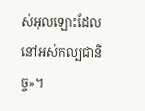ស់អុលឡោះដែលនៅអស់កល្បជានិច្ច»។